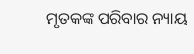ମୃତକଙ୍କ ପରିବାର ନ୍ୟାୟ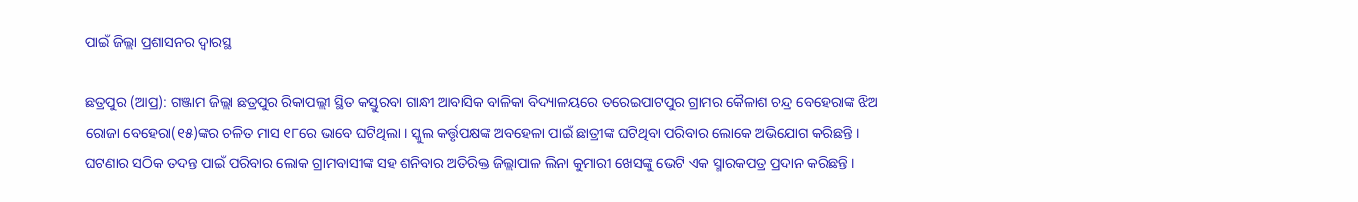ପାଇଁ ଜିଲ୍ଲା ପ୍ରଶାସନର ଦ୍ୱାରସ୍ଥ

ଛତ୍ରପୁର (ଆପ୍ର): ଗଞ୍ଜାମ ଜିଲ୍ଲା ଛତ୍ରପୁର ରିକାପଲ୍ଲୀ ସ୍ଥିତ କସ୍ତୁରବା ଗାନ୍ଧୀ ଆବାସିକ ବାଳିକା ବିଦ୍ୟାଳୟରେ ତରେଇପାଟପୁର ଗ୍ରାମର କୈଳାଶ ଚନ୍ଦ୍ର ବେହେରାଙ୍କ ଝିଅ ରୋଜା ବେହେରା(୧୫)ଙ୍କର ଚଳିତ ମାସ ୧୮ରେ ଭାବେ ଘଟିଥିଲା । ସ୍କୁଲ କର୍ତ୍ତୃପକ୍ଷଙ୍କ ଅବହେଳା ପାଇଁ ଛାତ୍ରୀଙ୍କ ଘଟିଥିବା ପରିବାର ଲୋକେ ଅଭିଯୋଗ କରିଛନ୍ତି । ଘଟଣାର ସଠିକ ତଦନ୍ତ ପାଇଁ ପରିବାର ଲୋକ ଗ୍ରାମବାସୀଙ୍କ ସହ ଶନିବାର ଅତିରିକ୍ତ ଜିଲ୍ଲାପାଳ ଲିନା କୁମାରୀ ଖେସଙ୍କୁ ଭେଟି ଏକ ସ୍ମାରକପତ୍ର ପ୍ରଦାନ କରିଛନ୍ତି ।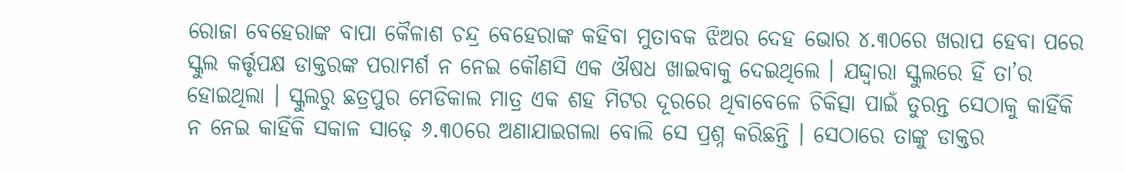ରୋଜା ବେହେରାଙ୍କ ବାପା କୈଳାଶ ଚନ୍ଦ୍ର ବେହେରାଙ୍କ କହିବା ମୁତାବକ ଝିଅର ଦେହ ଭୋର ୪.୩୦ରେ ଖରାପ ହେବା ପରେ ସ୍କୁଲ କର୍ତ୍ତୃପକ୍ଷ ଡାକ୍ତରଙ୍କ ପରାମର୍ଶ ନ ନେଇ କୌଣସି ଏକ ଔଷଧ ଖାଇବାକୁ ଦେଇଥିଲେ । ଯଦ୍ଦ୍ୱାରା ସ୍କୁଲରେ ହିଁ ତା’ର ହୋଇଥିଲା । ସ୍କୁଲରୁ ଛତ୍ରପୁର ମେଡିକାଲ ମାତ୍ର ଏକ ଶହ ମିଟର ଦୂରରେ ଥିବାବେଳେ ଚିକିତ୍ସା ପାଇଁ ତୁରନ୍ତ ସେଠାକୁ କାହିଁକି ନ ନେଇ କାହିଁକି ସକାଳ ସାଢ଼େ ୬.୩୦ରେ ଅଣାଯାଇଗଲା ବୋଲି ସେ ପ୍ରଶ୍ନ କରିଛନ୍ତି । ସେଠାରେ ତାଙ୍କୁ ଡାକ୍ତର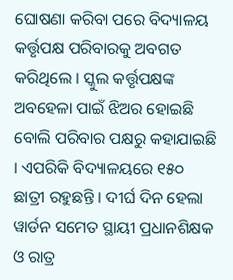ଘୋଷଣା କରିବା ପରେ ବିଦ୍ୟାଳୟ କର୍ତ୍ତୃପକ୍ଷ ପରିବାରକୁ ଅବଗତ କରିଥିଲେ । ସ୍କୁଲ କର୍ତ୍ତୃପକ୍ଷଙ୍କ ଅବହେଳା ପାଇଁ ଝିଅର ହୋଇଛି ବୋଲି ପରିବାର ପକ୍ଷରୁ କହାଯାଇଛି । ଏପରିକି ବିଦ୍ୟାଳୟରେ ୧୫୦ ଛାତ୍ରୀ ରହୁଛନ୍ତି । ଦୀର୍ଘ ଦିନ ହେଲା ୱାର୍ଡନ ସମେତ ସ୍ଥାୟୀ ପ୍ରଧାନଶିକ୍ଷକ ଓ ରାତ୍ର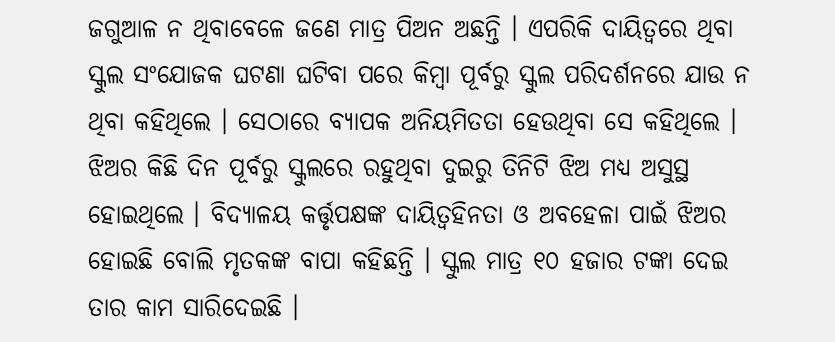ଜଗୁଆଳ ନ ଥିବାବେଳେ ଜଣେ ମାତ୍ର ପିଅନ ଅଛନ୍ତି । ଏପରିକି ଦାୟିତ୍ୱରେ ଥିବା ସ୍କୁଲ ସଂଯୋଜକ ଘଟଣା ଘଟିବା ପରେ କିମ୍ବା ପୂର୍ବରୁ ସ୍କୁଲ ପରିଦର୍ଶନରେ ଯାଉ ନ ଥିବା କହିଥିଲେ । ସେଠାରେ ବ୍ୟାପକ ଅନିୟମିତତା ହେଉଥିବା ସେ କହିଥିଲେ । ଝିଅର କିଛି ଦିନ ପୂର୍ବରୁ ସ୍କୁଲରେ ରହୁଥିବା ଦୁଇରୁ ତିନିଟି ଝିଅ ମଧ୍ୟ ଅସୁସ୍ଥ ହୋଇଥିଲେ । ବିଦ୍ୟାଳୟ କର୍ତ୍ତୃପକ୍ଷଙ୍କ ଦାୟିତ୍ୱହିନତା ଓ ଅବହେଳା ପାଇଁ ଝିଅର ହୋଇଛି ବୋଲି ମୃତକଙ୍କ ବାପା କହିଛନ୍ତି । ସ୍କୁଲ ମାତ୍ର ୧୦ ହଜାର ଟଙ୍କା ଦେଇ ତାର କାମ ସାରିଦେଇଛି ।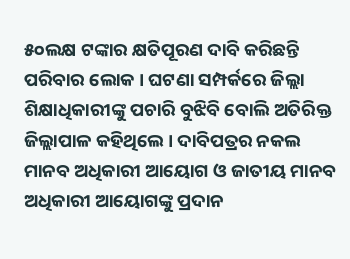୫୦ଲକ୍ଷ ଟଙ୍କାର କ୍ଷତିପୂରଣ ଦାବି କରିଛନ୍ତି ପରିବାର ଲୋକ । ଘଟଣା ସମ୍ପର୍କରେ ଜିଲ୍ଲା ଶିକ୍ଷାଧିକାରୀଙ୍କୁ ପଚାରି ବୁଝିବି ବୋଲି ଅତିରିକ୍ତ ଜିଲ୍ଲାପାଳ କହିଥିଲେ । ଦାବିପତ୍ରର ନକଲ ମାନବ ଅଧିକାରୀ ଆୟୋଗ ଓ ଜାତୀୟ ମାନବ ଅଧିକାରୀ ଆୟୋଗଙ୍କୁ ପ୍ରଦାନ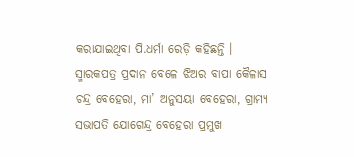କରାଯାଇଥିବା ପି.ଧର୍ମା ରେଡ଼ି କହିଛନ୍ତି । ସ୍ମାରକପତ୍ର ପ୍ରଦାନ ବେଳେ ଝିଅର ବାପା କୈଳାସ ଚନ୍ଦ୍ର ବେହେରା, ମା’ ଅନୁସୟା ବେହେରା, ଗ୍ରାମ୍ୟ ସଭାପତି ଯୋଗେନ୍ଦ୍ର ବେହେରା ପ୍ରମୁଖ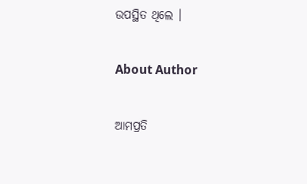ଉପସ୍ଥିତ ଥିଲେ ।

About Author

ଆମପ୍ରତି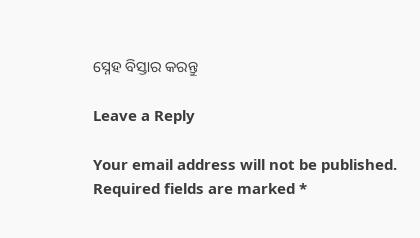ସ୍ନେହ ବିସ୍ତାର କରନ୍ତୁ

Leave a Reply

Your email address will not be published. Required fields are marked *